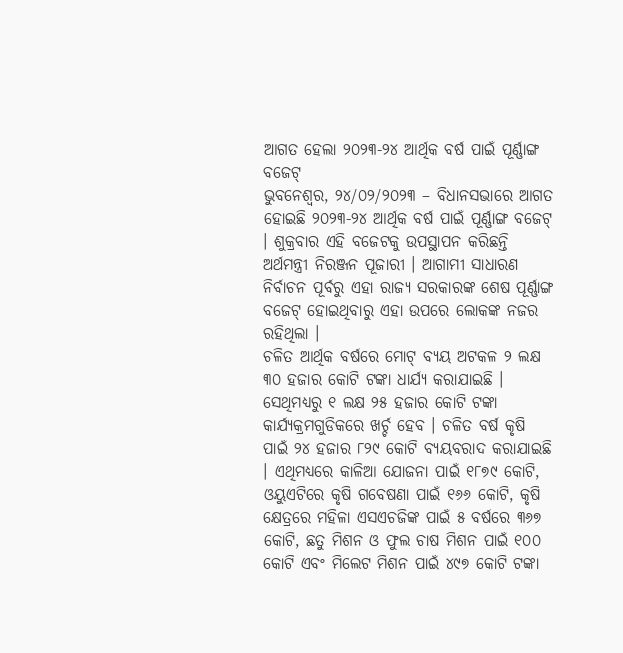ଆଗତ ହେଲା ୨୦୨୩-୨୪ ଆର୍ଥିକ ବର୍ଷ ପାଇଁ ପୂର୍ଣ୍ଣାଙ୍ଗ ବଜେଟ୍
ଭୁବନେଶ୍ୱର, ୨୪/୦୨/୨୦୨୩ – ବିଧାନସଭାରେ ଆଗତ ହୋଇଛି ୨୦୨୩-୨୪ ଆର୍ଥିକ ବର୍ଷ ପାଇଁ ପୂର୍ଣ୍ଣାଙ୍ଗ ବଜେଟ୍ । ଶୁକ୍ରବାର ଏହି ବଜେଟକୁ ଉପସ୍ଥାପନ କରିଛନ୍ତି ଅର୍ଥମନ୍ତ୍ରୀ ନିରଞ୍ଜନ ପୂଜାରୀ । ଆଗାମୀ ସାଧାରଣ ନିର୍ବାଚନ ପୂର୍ବରୁ ଏହା ରାଜ୍ୟ ସରକାରଙ୍କ ଶେଷ ପୂର୍ଣ୍ଣାଙ୍ଗ ବଜେଟ୍ ହୋଇଥିବାରୁ ଏହା ଉପରେ ଲୋକଙ୍କ ନଜର ରହିଥିଲା ।
ଚଳିତ ଆର୍ଥିକ ବର୍ଷରେ ମୋଟ୍ ବ୍ୟୟ ଅଟକଳ ୨ ଲକ୍ଷ ୩୦ ହଜାର କୋଟି ଟଙ୍କା ଧାର୍ଯ୍ୟ କରାଯାଇଛି । ସେଥିମଧ୍ୟରୁ ୧ ଲକ୍ଷ ୨୫ ହଜାର କୋଟି ଟଙ୍କା କାର୍ଯ୍ୟକ୍ରମଗୁଡିକରେ ଖର୍ଚ୍ଚ ହେବ । ଚଳିତ ବର୍ଷ କୃଷି ପାଇଁ ୨୪ ହଜାର ୮୨୯ କୋଟି ବ୍ୟୟବରାଦ କରାଯାଇଛି । ଏଥିମଧ୍ୟରେ କାଳିଆ ଯୋଜନା ପାଇଁ ୧୮୭୯ କୋଟି, ଓୟୁଏଟିରେ କୃଷି ଗବେଷଣା ପାଇଁ ୧୬୬ କୋଟି, କୃଷି କ୍ଷେତ୍ରରେ ମହିଳା ଏସଏଚଜିଙ୍କ ପାଇଁ ୫ ବର୍ଷରେ ୩୬୭ କୋଟି, ଛତୁ ମିଶନ ଓ ଫୁଲ ଚାଷ ମିଶନ ପାଇଁ ୧୦୦ କୋଟି ଏବଂ ମିଲେଟ ମିଶନ ପାଇଁ ୪୯୭ କୋଟି ଟଙ୍କା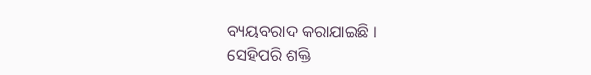ବ୍ୟୟବରାଦ କରାଯାଇଛି ।
ସେହିପରି ଶକ୍ତି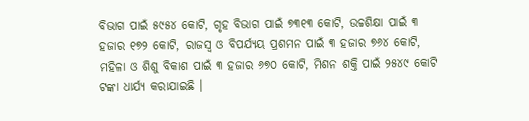ବିଭାଗ ପାଇଁ ୫୯୫୪ କୋଟି, ଗୃହ ବିଭାଗ ପାଇଁ ୭୩୧୩ କୋଟି, ଉଚ୍ଚଶିକ୍ଷା ପାଇଁ ୩ ହଜାର ୧୭୨ କୋଟି, ରାଜସ୍ୱ ଓ ବିପର୍ଯ୍ୟୟ ପ୍ରଶମନ ପାଇଁ ୩ ହଜାର ୭୬୪ କୋଟି, ମହିଳା ଓ ଶିଶୁ ବିକାଶ ପାଇଁ ୩ ହଜାର ୬୭୦ କୋଟି, ମିଶନ ଶକ୍ତି ପାଇଁ ୨୫୪୯ କୋଟି ଟଙ୍କା ଧାର୍ଯ୍ୟ କରାଯାଇଛି ।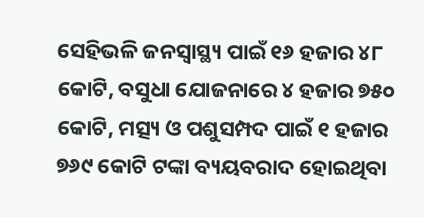ସେହିଭଳି ଜନସ୍ୱାସ୍ଥ୍ୟ ପାଇଁ ୧୬ ହଜାର ୪୮ କୋଟି, ବସୁଧା ଯୋଜନାରେ ୪ ହଜାର ୭୫୦ କୋଟି, ମତ୍ସ୍ୟ ଓ ପଶୁସମ୍ପଦ ପାଇଁ ୧ ହଜାର ୭୬୯ କୋଟି ଟଙ୍କା ବ୍ୟୟବରାଦ ହୋଇଥିବା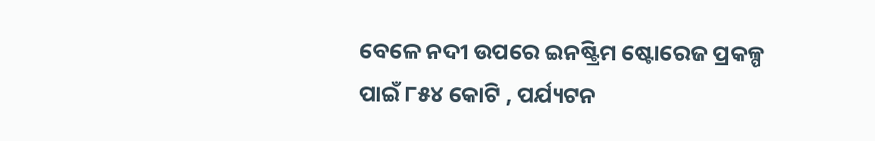ବେଳେ ନଦୀ ଉପରେ ଇନଷ୍ଟ୍ରିମ ଷ୍ଟୋରେଜ ପ୍ରକଳ୍ପ ପାଇଁ ୮୫୪ କୋଟି , ପର୍ଯ୍ୟଟନ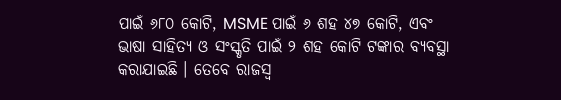ପାଇଁ ୬୮୦ କୋଟି, MSME ପାଇଁ ୬ ଶହ ୪୭ କୋଟି, ଏବଂ ଭାଷା ସାହିତ୍ୟ ଓ ସଂସ୍କୃତି ପାଇଁ ୨ ଶହ କୋଟି ଟଙ୍କାର ବ୍ୟବସ୍ଥା କରାଯାଇଛି । ତେବେ ରାଜସ୍ୱ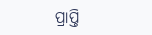ପ୍ରାପ୍ତି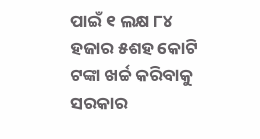ପାଇଁ ୧ ଲକ୍ଷ ୮୪ ହଜାର ୫ଶହ କୋଟି ଟଙ୍କା ଖର୍ଚ୍ଚ କରିବାକୁ ସରକାର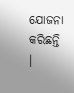ଯୋଜନା କରିଛନ୍ତି ।